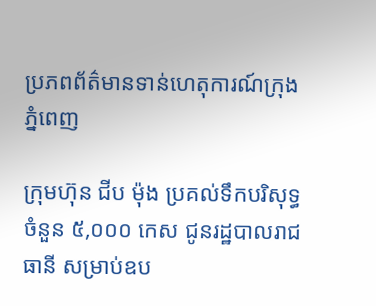ប្រភពព័ត៌មានទាន់ហេតុការណ៍ក្រុងភ្នំពេញ

ក្រុមហ៊ុន ជីប ម៉ុង ប្រគល់ទឹកបរិសុទ្ធចំនួន ៥,០០០ កេស ជូនរដ្ឋបាលរាជធានី សម្រាប់ឧប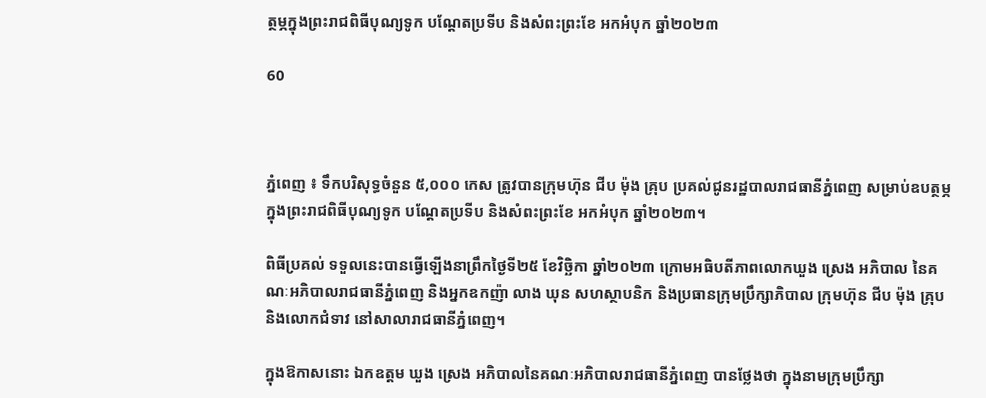ត្ថម្ភក្នុងព្រះរាជពិធីបុណ្យទូក បណ្ដែតប្រទីប និងសំពះព្រះខែ អកអំបុក ឆ្នាំ២០២៣

60



ភ្នំពេញ ៖ ទឹកបរិសុទ្ធចំនួន ៥,០០០ កេស ត្រូវបានក្រុមហ៊ុន ជីប ម៉ុង គ្រុប ប្រគល់ជូនរដ្ឋបាលរាជធានីភ្នំពេញ សម្រាប់ឧបត្ថម្ភក្នុងព្រះរាជពិធីបុណ្យទូក បណ្ដែតប្រទីប និងសំពះព្រះខែ អកអំបុក ឆ្នាំ២០២៣។

ពិធីប្រគល់ ទទួលនេះបានធ្វើឡើងនាព្រឹកថ្ងៃទី២៥ ខែវិច្ឆិកា ឆ្នាំ២០២៣ ក្រោមអធិបតីភាពលោកឃួង ស្រេង អភិបាល នៃគណៈអភិបាលរាជធានីភ្នំពេញ និងអ្នកឧកញ៉ា លាង ឃុន សហស្ថាបនិក និងប្រធានក្រុមប្រឹក្សាភិបាល ក្រុមហ៊ុន ជីប ម៉ុង គ្រុប និងលោកជំទាវ នៅសាលារាជធានីភ្នំពេញ។

ក្នុងឱកាសនោះ ឯកឧត្តម ឃួង ស្រេង អភិបាលនៃគណៈអភិបាលរាជធានីភ្នំពេញ បានថ្លែងថា ក្នុងនាមក្រុមប្រឹក្សា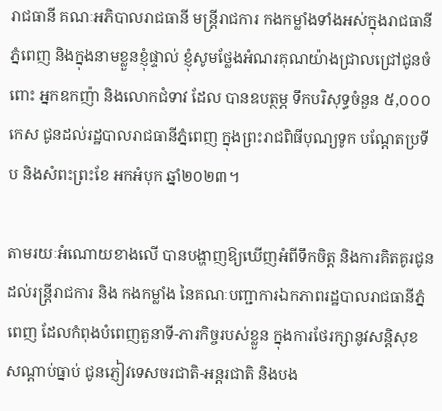រាជធានី គណៈអភិបាលរាជធានី មន្ត្រីរាជការ កងកម្លាំងទាំងអស់ក្នុងរាជធានីភ្នំពេញ និងក្នុងនាមខ្លួនខ្ញុំផ្ទាល់ ខ្ញុំសូមថ្លែងអំណរគុណយ៉ាងជ្រាលជ្រៅជូនចំពោះ អ្នកឧកញ៉ា និងលោកជំទាវ ដែល បានឧបត្ថម្ភ ទឹកបរិសុទ្ធចំនួន ៥,០០០ កេស ជូនដល់រដ្ឋបាលរាជធានីភ្នំពេញ ក្នុងព្រះរាជពិធីបុណ្យទូក បណ្ដែតប្រទីប និងសំពះព្រះខែ អកអំបុក ឆ្នាំ២០២៣។

តាមរយៈអំណោយខាងលើ បានបង្ហាញឱ្យឃើញអំពីទឹកចិត្ត និងការគិតគូរជូនដល់រន្ត្រីរាជការ និង កងកម្លាំង នៃគណៈបញ្ជាការឯកភាពរដ្ឋបាលរាជធានីភ្នំពេញ ដែលកំពុងបំពេញតួនាទី-ភារកិច្ចរបស់ខ្លួន ក្នុងការថែរក្សានូវសន្តិសុខ សណ្តាប់ធ្នាប់ ជូនភ្ញៀវទេសចរជាតិ-អន្តរជាតិ និងបង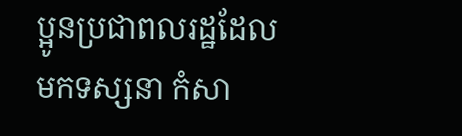ប្អូនប្រជាពលរដ្ឋដែលមកទស្សនា កំសា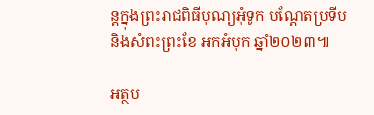ន្តក្នុងព្រះរាជពិធីបុណ្យអុំទូក បណ្តែតប្រទីប និងសំពះព្រះខែ អកអំបុក ឆ្នាំ២០២៣៕

អត្ថប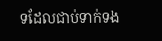ទដែលជាប់ទាក់ទង